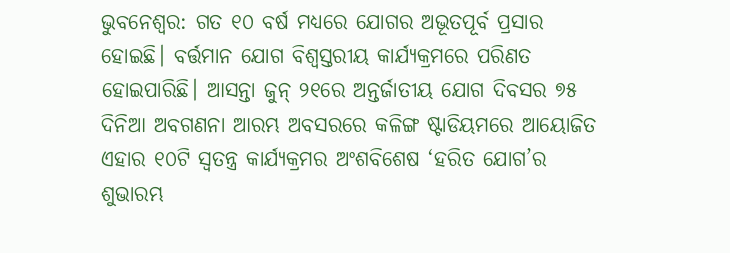ଭୁବନେଶ୍ୱର: ଗତ ୧୦ ବର୍ଷ ମଧ୍ୟରେ ଯୋଗର ଅଭୂତପୂର୍ବ ପ୍ରସାର ହୋଇଛି। ବର୍ତ୍ତମାନ ଯୋଗ ବିଶ୍ୱସ୍ତରୀୟ କାର୍ଯ୍ୟକ୍ରମରେ ପରିଣତ ହୋଇପାରିଛି। ଆସନ୍ତା ଜୁନ୍ ୨୧ରେ ଅନ୍ତର୍ଜାତୀୟ ଯୋଗ ଦିବସର ୭୫ ଦିନିଆ ଅବଗଣନା ଆରମ୍ଭ ଅବସରରେ କଳିଙ୍ଗ ଷ୍ଟାଡିୟମରେ ଆୟୋଜିତ ଏହାର ୧୦ଟି ସ୍ୱତନ୍ତ୍ର କାର୍ଯ୍ୟକ୍ରମର ଅଂଶବିଶେଷ ‘ହରିତ ଯୋଗ’ର ଶୁଭାରମ୍ଭ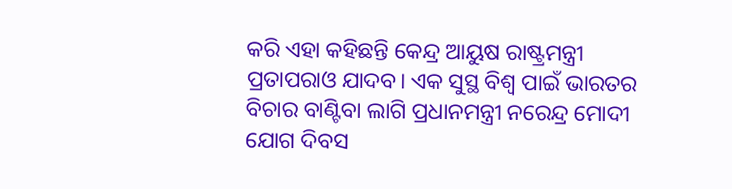କରି ଏହା କହିଛନ୍ତି କେନ୍ଦ୍ର ଆୟୁଷ ରାଷ୍ଟ୍ରମନ୍ତ୍ରୀ ପ୍ରତାପରାଓ ଯାଦବ। ଏକ ସୁସ୍ଥ ବିଶ୍ୱ ପାଇଁ ଭାରତର ବିଚାର ବାଣ୍ଟିବା ଲାଗି ପ୍ରଧାନମନ୍ତ୍ରୀ ନରେନ୍ଦ୍ର ମୋଦୀ ଯୋଗ ଦିବସ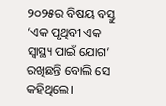୨୦୨୫ର ବିଷୟ ବସ୍ତୁ ‘ଏକ ପୃଥିବୀ ଏକ ସ୍ୱାସ୍ଥ୍ୟ ପାଇଁ ଯୋଗ’ ରଖିଛନ୍ତି ବୋଲି ସେ କହିଥିଲେ।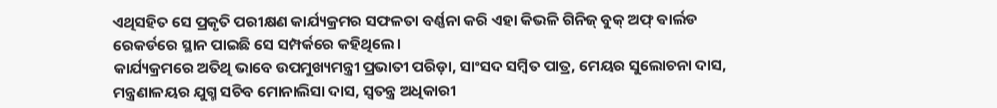ଏଥିସହିତ ସେ ପ୍ରକୃତି ପରୀକ୍ଷଣ କାର୍ଯ୍ୟକ୍ରମର ସଫଳତା ବର୍ଣ୍ଣନା କରି ଏହା କିଭଳି ଗିନିଜ୍ ବୁକ୍ ଅଫ୍ ଵାର୍ଲଡ ରେକର୍ଡରେ ସ୍ଥାନ ପାଇଛି ସେ ସମ୍ପର୍କରେ କହିଥିଲେ।
କାର୍ଯ୍ୟକ୍ରମରେ ଅତିଥି ଭାବେ ଉପମୁଖ୍ୟମନ୍ତ୍ରୀ ପ୍ରଭାତୀ ପରିଡ଼ା, ସାଂସଦ ସମ୍ୱିତ ପାତ୍ର, ମେୟର ସୁଲୋଚନା ଦାସ, ମନ୍ତ୍ରଣାଳୟର ଯୁଗ୍ମ ସଚିବ ମୋନାଲିସା ଦାସ, ସ୍ୱତନ୍ତ୍ର ଅଧିକାରୀ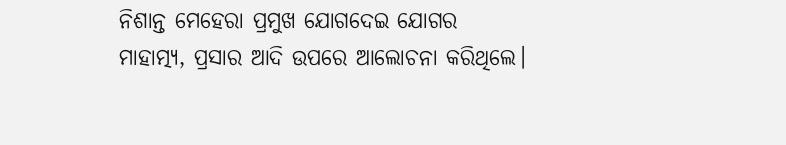ନିଶାନ୍ତ ମେହେରା ପ୍ରମୁଖ ଯୋଗଦେଇ ଯୋଗର ମାହାତ୍ମ୍ୟ, ପ୍ରସାର ଆଦି ଉପରେ ଆଲୋଚନା କରିଥିଲେ।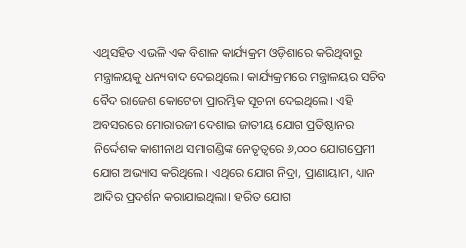ଏଥିସହିତ ଏଭଳି ଏକ ବିଶାଳ କାର୍ଯ୍ୟକ୍ରମ ଓଡ଼ିଶାରେ କରିଥିବାରୁ ମନ୍ତ୍ରାଳୟକୁ ଧନ୍ୟବାଦ ଦେଇଥିଲେ। କାର୍ଯ୍ୟକ୍ରମରେ ମନ୍ତ୍ରାଳୟର ସଚିବ ବୈଦ ରାଜେଶ କୋଟେଚା ପ୍ରାରମ୍ଭିକ ସୂଚନା ଦେଇଥିଲେ। ଏହି ଅବସରରେ ମୋରାରଜୀ ଦେଶାଇ ଜାତୀୟ ଯୋଗ ପ୍ରତିଷ୍ଠାନର ନିର୍ଦ୍ଦେଶକ କାଶୀନାଥ ସମାଗଣ୍ଡିଙ୍କ ନେତୃତ୍ୱରେ ୬,୦୦୦ ଯୋଗପ୍ରେମୀ ଯୋଗ ଅଭ୍ୟାସ କରିଥିଲେ। ଏଥିରେ ଯୋଗ ନିଦ୍ରା, ପ୍ରାଣାୟାମ, ଧ୍ୟାନ ଆଦିର ପ୍ରଦର୍ଶନ କରାଯାଇଥିଲା। ହରିତ ଯୋଗ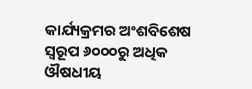କାର୍ଯ୍ୟକ୍ରମର ଅଂଶବିଶେଷ ସ୍ୱରୂପ ୬୦୦୦ରୁ ଅଧିକ ଔଷଧୀୟ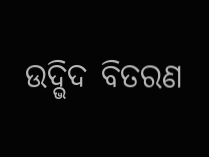ଉଦ୍ଭିଦ ବିତରଣ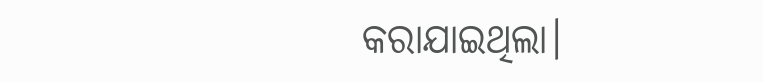କରାଯାଇଥିଲା।